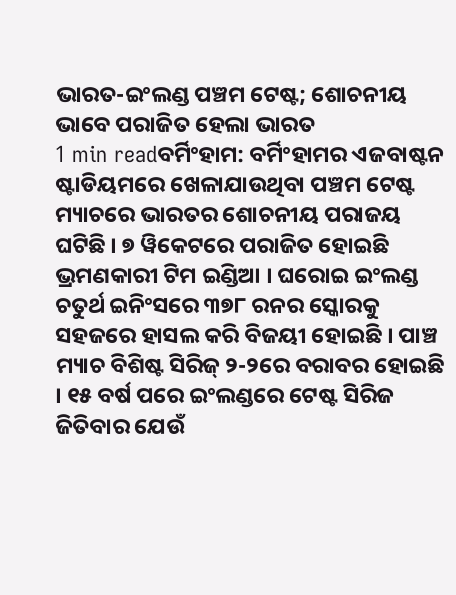ଭାରତ-ଇଂଲଣ୍ଡ ପଞ୍ଚମ ଟେଷ୍ଟ; ଶୋଚନୀୟ ଭାବେ ପରାଜିତ ହେଲା ଭାରତ
1 min readବର୍ମିଂହାମ: ବର୍ମିଂହାମର ଏଜବାଷ୍ଟନ ଷ୍ଟାଡିୟମରେ ଖେଳାଯାଉଥିବା ପଞ୍ଚମ ଟେଷ୍ଟ ମ୍ୟାଚରେ ଭାରତର ଶୋଚନୀୟ ପରାଜୟ ଘଟିଛି । ୭ ୱିକେଟରେ ପରାଜିତ ହୋଇଛି ଭ୍ରମଣକାରୀ ଟିମ ଇଣ୍ଡିଆ । ଘରୋଇ ଇଂଲଣ୍ଡ ଚତୁର୍ଥ ଇନିଂସରେ ୩୭୮ ରନର ସ୍କୋରକୁ ସହଜରେ ହାସଲ କରି ବିଜୟୀ ହୋଇଛି । ପାଞ୍ଚ ମ୍ୟାଚ ବିଶିଷ୍ଟ ସିରିଜ୍ ୨-୨ରେ ବରାବର ହୋଇଛି । ୧୫ ବର୍ଷ ପରେ ଇଂଲଣ୍ଡରେ ଟେଷ୍ଟ ସିରିଜ ଜିତିବାର ଯେଉଁ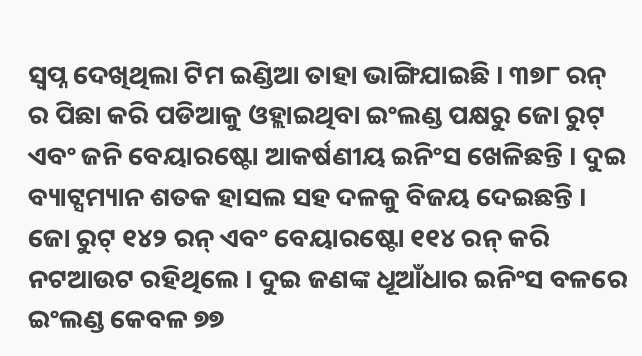ସ୍ୱପ୍ନ ଦେଖିଥିଲା ଟିମ ଇଣ୍ଡିଆ ତାହା ଭାଙ୍ଗିଯାଇଛି । ୩୭୮ ରନ୍ ର ପିଛା କରି ପଡିଆକୁ ଓହ୍ଲାଇଥିବା ଇଂଲଣ୍ଡ ପକ୍ଷରୁ ଜୋ ରୁଟ୍ ଏବଂ ଜନି ବେୟାରଷ୍ଟୋ ଆକର୍ଷଣୀୟ ଇନିଂସ ଖେଳିଛନ୍ତି । ଦୁଇ ବ୍ୟାଟ୍ସମ୍ୟାନ ଶତକ ହାସଲ ସହ ଦଳକୁ ବିଜୟ ଦେଇଛନ୍ତି । ଜୋ ରୁଟ୍ ୧୪୨ ରନ୍ ଏବଂ ବେୟାରଷ୍ଟୋ ୧୧୪ ରନ୍ କରି ନଟଆଉଟ ରହିଥିଲେ । ଦୁଇ ଜଣଙ୍କ ଧୂଆଁଧାର ଇନିଂସ ବଳରେ ଇଂଲଣ୍ଡ କେବଳ ୭୭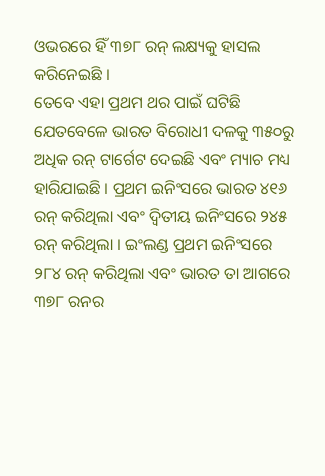ଓଭରରେ ହିଁ ୩୭୮ ରନ୍ ଲକ୍ଷ୍ୟକୁ ହାସଲ କରିନେଇଛି ।
ତେବେ ଏହା ପ୍ରଥମ ଥର ପାଇଁ ଘଟିଛି ଯେତବେଳେ ଭାରତ ବିରୋଧୀ ଦଳକୁ ୩୫୦ରୁ ଅଧିକ ରନ୍ ଟାର୍ଗେଟ ଦେଇଛି ଏବଂ ମ୍ୟାଚ ମଧ୍ୟ ହାରିଯାଇଛି । ପ୍ରଥମ ଇନିଂସରେ ଭାରତ ୪୧୬ ରନ୍ କରିଥିଲା ଏବଂ ଦ୍ୱିତୀୟ ଇନିଂସରେ ୨୪୫ ରନ୍ କରିଥିଲା । ଇଂଲଣ୍ଡ ପ୍ରଥମ ଇନିଂସରେ ୨୮୪ ରନ୍ କରିଥିଲା ଏବଂ ଭାରତ ତା ଆଗରେ ୩୭୮ ରନର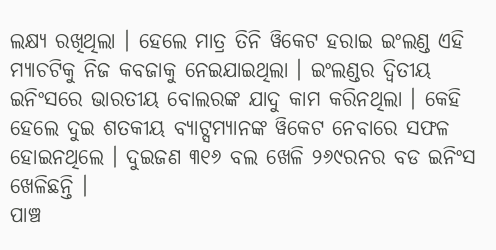ଲକ୍ଷ୍ୟ ରଖିଥିଲା । ହେଲେ ମାତ୍ର ତିନି ୱିକେଟ ହରାଇ ଇଂଲଣ୍ଡ ଏହି ମ୍ୟାଚଟିକୁ ନିଜ କବଜାକୁ ନେଇଯାଇଥିଲା । ଇଂଲଣ୍ଡର ଦ୍ୱିତୀୟ ଇନିଂସରେ ଭାରତୀୟ ବୋଲରଙ୍କ ଯାଦୁ କାମ କରିନଥିଲା । କେହି ହେଲେ ଦୁଇ ଶତକୀୟ ବ୍ୟାଟ୍ସମ୍ୟାନଙ୍କ ୱିକେଟ ନେବାରେ ସଫଳ ହୋଇନଥିଲେ । ଦୁଇଜଣ ୩୧୬ ବଲ ଖେଳି ୨୬୯ରନର ବଡ ଇନିଂସ ଖେଳିଛନ୍ତି ।
ପାଞ୍ଚ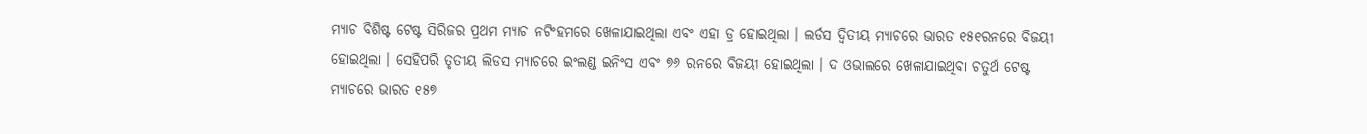ମ୍ୟାଚ ବିଶିଷ୍ଟ ଟେଷ୍ଟ ସିରିଜର ପ୍ରଥମ ମ୍ୟାଚ ନଟିଂହମରେ ଖେଳାଯାଇଥିଲା ଏବଂ ଏହା ଡ୍ର ହୋଇଥିଲା । ଲର୍ଡସ ଦ୍ୱିତୀୟ ମ୍ୟାଚରେ ଭାରତ ୧୫୧ରନରେ ବିଜୟୀ ହୋଇଥିଲା । ସେହିପରି ତୃତୀୟ ଲିଡସ ମ୍ୟାଚରେ ଇଂଲଣ୍ଡ ଇନିଂସ ଏବଂ ୭୬ ରନରେ ବିଜୟୀ ହୋଇଥିଲା । ଦ ଓଭାଲରେ ଖେଳାଯାଇଥିବା ଚତୁର୍ଥ ଟେଷ୍ଟ ମ୍ୟାଚରେ ଭାରତ ୧୫୭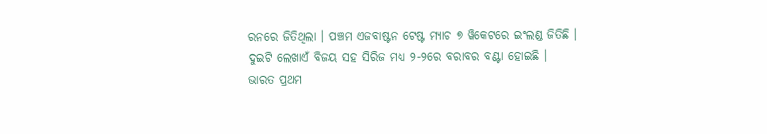ରନରେ ଜିତିଥିଲା । ପଞ୍ଚମ ଏଜବାଷ୍ଟନ ଟେଷ୍ଟ ମ୍ୟାଚ ୭ ୱିକେଟରେ ଇଂଲଣ୍ଡ ଜିତିଛି । ଦୁଇଟି ଲେଖାଏଁ ବିଜୟ ସହ ସିରିଜ ମଧ୍ୟ ୨-୨ରେ ବରାବର ବଣ୍ଟା ହୋଇଛି ।
ଭାରତ ପ୍ରଥମ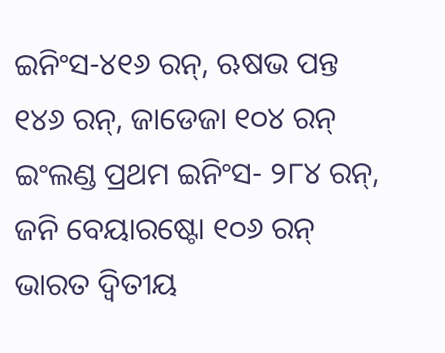ଇନିଂସ-୪୧୬ ରନ୍, ଋଷଭ ପନ୍ତ ୧୪୬ ରନ୍, ଜାଡେଜା ୧୦୪ ରନ୍
ଇଂଲଣ୍ଡ ପ୍ରଥମ ଇନିଂସ- ୨୮୪ ରନ୍, ଜନି ବେୟାରଷ୍ଟୋ ୧୦୬ ରନ୍
ଭାରତ ଦ୍ୱିତୀୟ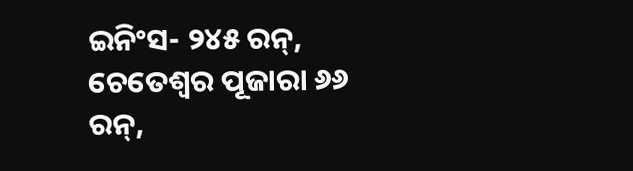ଇନିଂସ- ୨୪୫ ରନ୍, ଚେତେଶ୍ୱର ପୂଜାରା ୬୬ ରନ୍,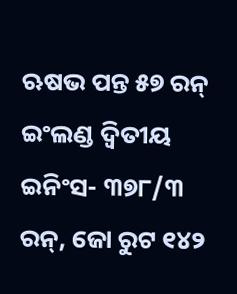ଋଷଭ ପନ୍ତ ୫୭ ରନ୍
ଇଂଲଣ୍ଡ ଦ୍ୱିତୀୟ ଇନିଂସ- ୩୭୮/୩ ରନ୍, ଜୋ ରୁଟ ୧୪୨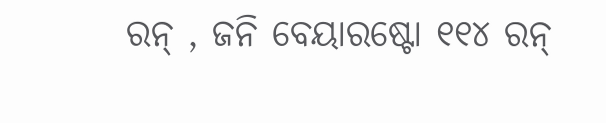ରନ୍ , ଜନି ବେୟାରଷ୍ଟୋ ୧୧୪ ରନ୍